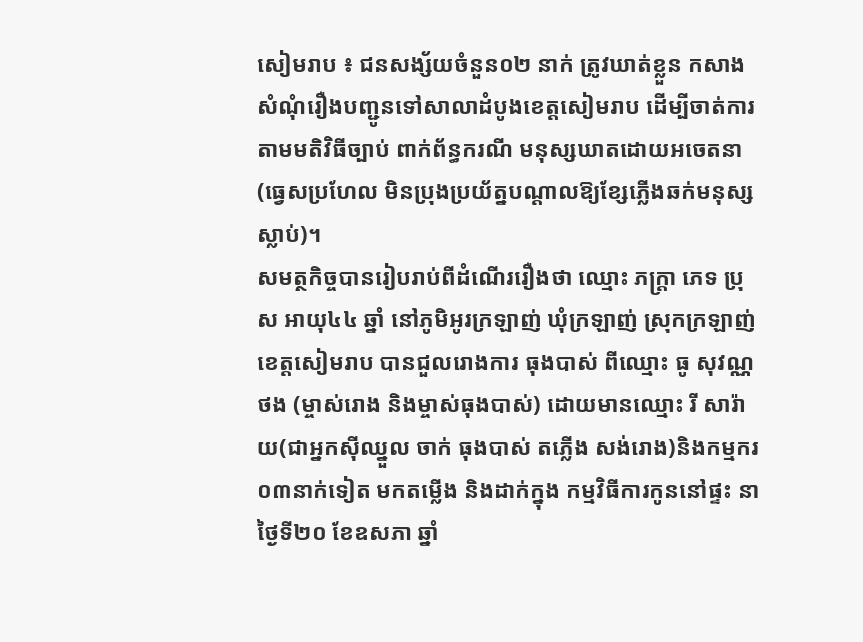សៀមរាប ៖ ជនសង្ស័យចំនួន០២ នាក់ ត្រូវឃាត់ខ្លួន កសាងសំណុំរឿងបញ្ជូនទៅសាលាដំបូងខេត្តសៀមរាប ដើម្បីចាត់ការតាមមតិវិធីច្បាប់ ពាក់ព័ន្ធករណី មនុស្សឃាតដោយអចេតនា(ធ្វេសប្រហែល មិនប្រុងប្រយ័ត្នបណ្តាលឱ្យខ្សែភ្លើងឆក់មនុស្សស្លាប់)។
សមត្ថកិច្ចបានរៀបរាប់ពីដំណើររឿងថា ឈ្មោះ ភក្រ្តា ភេទ ប្រុស អាយុ៤៤ ឆ្នាំ នៅភូមិអូរក្រឡាញ់ ឃុំក្រឡាញ់ ស្រុកក្រឡាញ់ ខេត្តសៀមរាប បានជួលរោងការ ធុងបាស់ ពីឈ្មោះ ធូ សុវណ្ណថង (ម្ចាស់រោង និងម្ចាស់ធុងបាស់) ដោយមានឈ្មោះ រី សារ៉ាយ(ជាអ្នកស៊ីឈ្នួល ចាក់ ធុងបាស់ តភ្លើង សង់រោង)និងកម្មករ ០៣នាក់ទៀត មកតម្លើង និងដាក់ក្នុង កម្មវិធីការកូននៅផ្ទះ នាថ្ងៃទី២០ ខែឧសភា ឆ្នាំ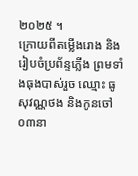២០២៥ ។
ក្រោយពីតម្លើងរោង និងរៀបចំប្រព័ន្ទភ្លើង ព្រមទាំងធុងបាស់រួច ឈ្មោះ ធូ សុវណ្ណថង និងកូនចៅ០៣នា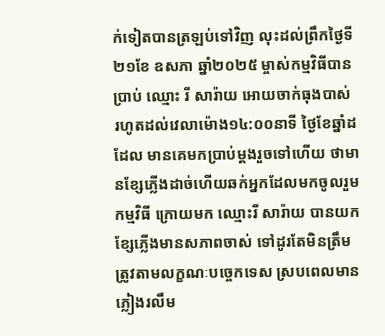ក់ទៀតបានត្រឡប់ទៅវិញ លុះដល់ព្រឹកថ្ងៃទី២១ខែ ឧសភា ឆ្នាំ២០២៥ ម្ចាស់កម្មវិធីបានប្រាប់ ឈ្មោះ រី សារ៉ាយ អោយចាក់ធុងបាស់ រហូតដល់វេលាម៉ោង១៤:០០នាទី ថ្ងៃខែឆ្នាំដដែល មានគេមកប្រាប់ម្តងរួចទៅហើយ ថាមានខ្សែភ្លើងដាច់ហើយឆក់អ្នកដែលមកចូលរួមកម្មវិធី ក្រោយមក ឈ្មោះរី សារ៉ាយ បានយកខ្សែភ្លើងមានសភាពចាស់ ទៅដូរតែមិនត្រឹមត្រូវតាមលក្ខណៈបច្ចេកទេស ស្របពេលមានភ្លៀងរលឹម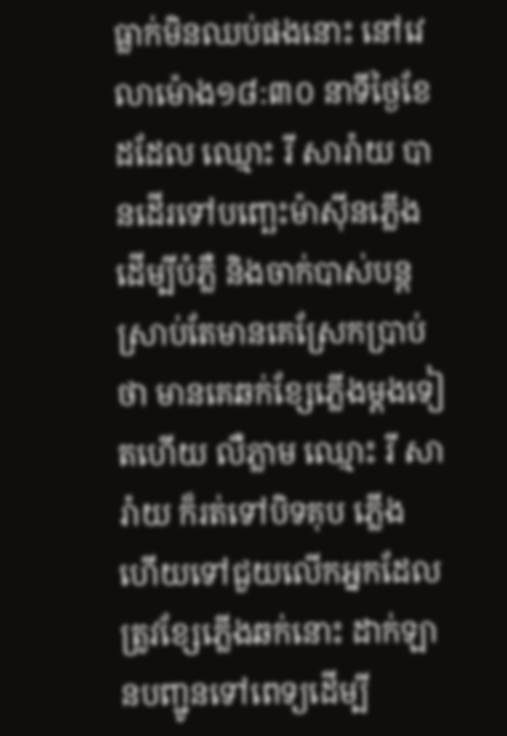ធ្លាក់មិនឈប់ផងនោះ នៅវេលាម៉ោង១៨:៣០ នាទីថ្ងៃខែដដែល ឈ្មោះ រី សារ៉ាយ បានដើរទៅបញ្ឆេះម៉ាស៊ីនភ្លើងដើម្បីបំភ្លឺ និងចាក់បាស់បន្ត ស្រាប់តែមានគេស្រែកប្រាប់ថា មានគេឆក់ខ្សែភ្លើងម្តងទៀតហើយ លឺភ្លាម ឈ្មោះ រី សារ៉ាយ ក៏រត់ទៅបិទគុប ភ្លើង ហើយទៅជួយលើកអ្នកដែលត្រូវខ្សែភ្លើងឆក់នោះ ដាក់ឡានបញ្ជូនទៅពេទ្យដើម្បី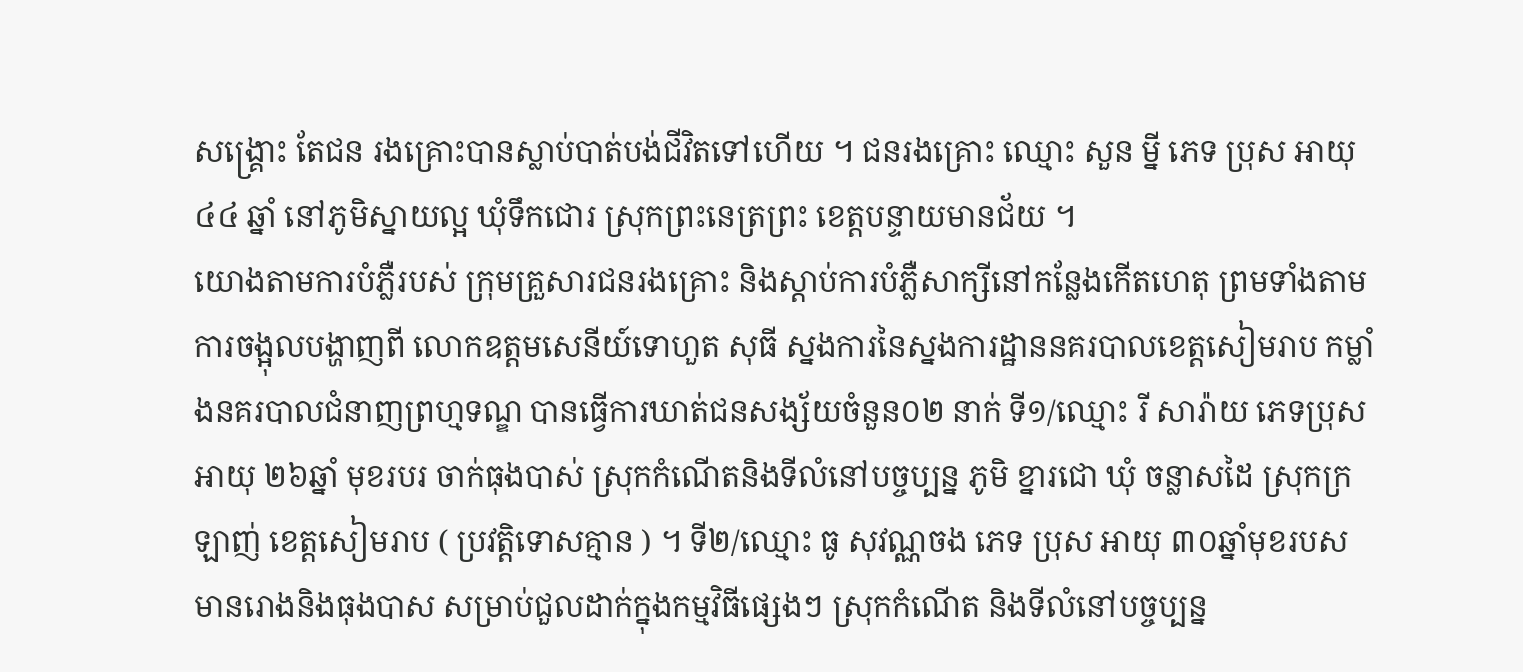សង្គ្រោះ តែជន រងគ្រោះបានស្លាប់បាត់បង់ជីវិតទៅហើយ ។ ជនរងគ្រោះ ឈ្មោះ សួន ម្នី ភេទ ប្រុស អាយុ៤៤ ឆ្នាំ នៅភូមិស្នាយល្អ ឃុំទឹកជោរ ស្រុកព្រះនេត្រព្រះ ខេត្តបន្ទាយមានជ័យ ។
យោងតាមការបំភ្លឺរបស់ ក្រុមគ្រួសារជនរងគ្រោះ និងស្តាប់ការបំភ្លឺសាក្សីនៅកន្លែងកើតហេតុ ព្រមទាំងតាមការចង្អុលបង្ហាញពី លោកឧត្តមសេនីយ៍ទោហួត សុធី ស្នងការនៃស្នងការដ្ឋាននគរបាលខេត្តសៀមរាប កម្លាំងនគរបាលជំនាញព្រហ្មទណ្ឌ បានធ្វើការឃាត់ជនសង្ស័យចំនួន០២ នាក់ ទី១/ឈ្មោះ រី សារ៉ាយ ភេទប្រុស អាយុ ២៦ឆ្នាំ មុខរបរ ចាក់ធុងបាស់ ស្រុកកំណើតនិងទីលំនៅបច្ចប្បន្ន ភូមិ ខ្នារជោ ឃុំ ចន្លាសដៃ ស្រុកក្រឡាញ់ ខេត្តសៀមរាប ( ប្រវត្តិទោសគ្មាន ) ។ ទី២/ឈ្មោះ ធូ សុវណ្ណចង ភេទ ប្រុស អាយុ ៣០ឆ្នាំមុខរបស មានរោងនិងធុងបាស សម្រាប់ជួលដាក់ក្នុងកម្មវិធីផ្សេងៗ ស្រុកកំណើត និងទីលំនៅបច្ចប្បន្ន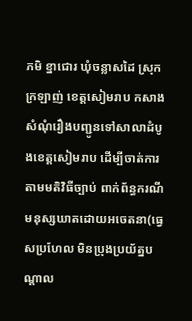ភមិ ខ្នាជោរ ឃុំចន្លាសដៃ ស្រុកក្រឡាញ់ ខេត្តសៀមរាប កសាងសំណុំរឿងបញ្ជូនទៅសាលាដំបូងខេត្តសៀមរាប ដើម្បីចាត់ការតាមមតិវិធីច្បាប់ ពាក់ព័ន្ធករណី មនុស្សឃាតដោយអចេតនា(ធ្វេសប្រហែល មិនប្រុងប្រយ័ត្នបណ្តាល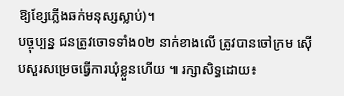ឱ្យខ្សែភ្លើងឆក់មនុស្សស្លាប់)។
បច្ចុប្បន្ន ជនត្រូវចោទទាំង០២ នាក់ខាងលើ ត្រូវបានចៅក្រម ស៊ើបសួរសម្រេចធ្វើការឃុំខ្លួនហើយ ៕ រក្សាសិទ្ធដោយ៖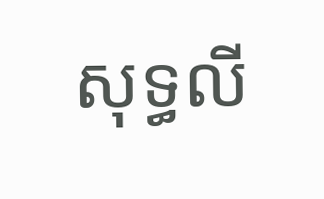សុទ្ធលី